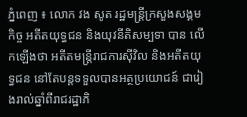ភ្នំពេញ ៖ លោក វង សូត រដ្ឋមន្ត្រីក្រសួងសង្គមកិច្ច អតីតយុទ្ធជន និងយុវនីតិសម្បទា បាន លើកឡើងថា អតីតមន្ត្រីរាជការស៊ីវិល និងអតីតយុទ្ធជន នៅតែបន្តទទួលបានអត្ថប្រយោជន៍ ជារៀងរាល់ឆ្នាំពីរាជរដ្ឋាភិ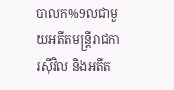បាលក%9លជាមួយអតីតមន្ត្រីរាជការស៊ីវិល និងអតីត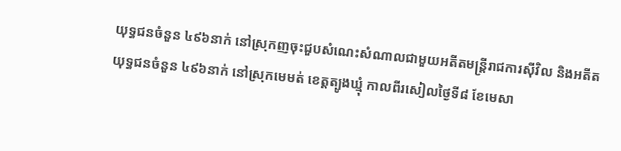យុទ្ធជនចំនួន ៤៩៦នាក់ នៅស្រុកញចុះជួបសំណេះសំណាលជាមួយអតីតមន្ត្រីរាជការស៊ីវិល និងអតីតយុទ្ធជនចំនួន ៤៩៦នាក់ នៅស្រុកមេមត់ ខេត្តត្បូងឃ្មុំ កាលពីរសៀលថ្ងៃទី៨ ខែមេសា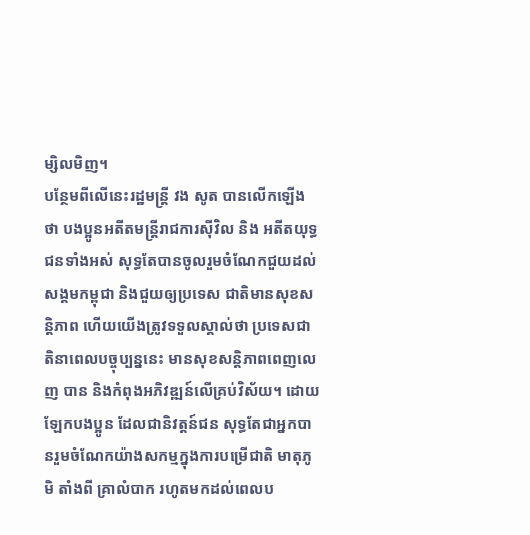ម្សិលមិញ។
បន្ថែមពីលើនេះរដ្ឋមន្ត្រី វង សូត បានលើកឡើងថា បងប្អូនអតីតមន្ត្រីរាជការស៊ីវិល និង អតីតយុទ្ធជនទាំងអស់ សុទ្ធតែបានចូលរួមចំណែកជួយដល់សង្គមកម្ពុជា និងជួយឲ្យប្រទេស ជាតិមានសុខសន្តិភាព ហើយយើងត្រូវទទួលស្គាល់ថា ប្រទេសជាតិនាពេលបច្ចុប្បន្ននេះ មានសុខសន្តិភាពពេញលេញ បាន និងកំពុងអភិវឌ្ឍន៍លើគ្រប់វិស័យ។ ដោយឡែកបងប្អូន ដែលជានិវត្តន៍ជន សុទ្ធតែជាអ្នកបានរួមចំណែកយ៉ាងសកម្មក្នុងការបម្រើជាតិ មាតុភូមិ តាំងពី គ្រាលំបាក រហូតមកដល់ពេលប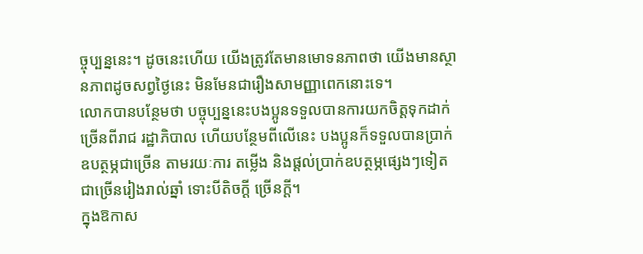ច្ចុប្បន្ននេះ។ ដូចនេះហើយ យើងត្រូវតែមានមោទនភាពថា យើងមានស្ថានភាពដូចសព្វថ្ងៃនេះ មិនមែនជារឿងសាមញ្ញាពេកនោះទេ។
លោកបានបន្ថែមថា បច្ចុប្បន្ននេះបងប្អូនទទួលបានការយកចិត្តទុកដាក់ច្រើនពីរាជ រដ្ឋាភិបាល ហើយបន្ថែមពីលើនេះ បងប្អូនក៏ទទួលបានប្រាក់ឧបត្ថម្ភជាច្រើន តាមរយៈការ តម្លើង និងផ្តល់ប្រាក់ឧបត្ថម្ភផ្សេងៗទៀតជាច្រើនរៀងរាល់ឆ្នាំ ទោះបីតិចក្តី ច្រើនក្តី។
ក្នុងឱកាស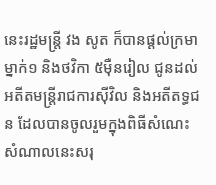នេះរដ្ឋមន្ត្រី វង សូត ក៏បានផ្តល់ក្រមាម្នាក់១ និងថវិកា ៥ម៉ឺនរៀល ជូនដល់ អតីតមន្ត្រីរាជការស៊ីវិល និងអតីតទ្ធជន ដែលបានចូលរួមក្នុងពិធីសំណេះសំណាលនេះសរុ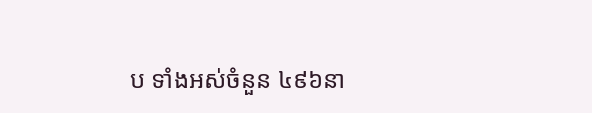ប ទាំងអស់ចំនួន ៤៩៦នា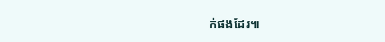ក់ផងដែរ៕